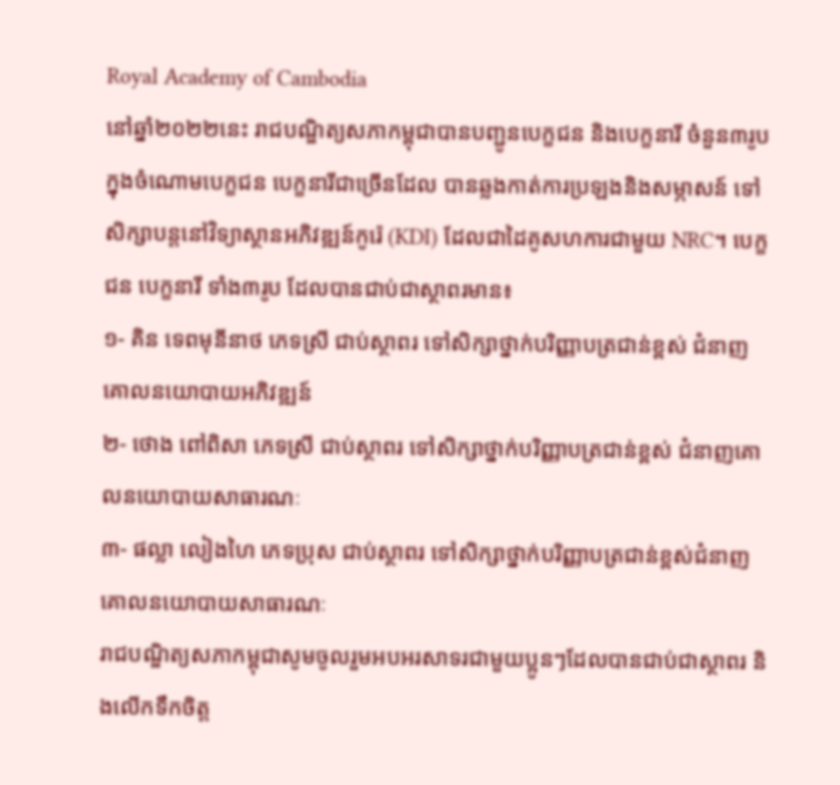Royal Academy of Cambodia
នៅឆ្នាំ២០២២នេះ រាជបណ្ឌិត្យសភាកម្ពុជាបានបញ្ជូនបេក្ខជន និងបេក្ខនារី ចំនួន៣រូប ក្នុងចំណោមបេក្ខជន បេក្ខនារីជាច្រើនដែល បានឆ្លងកាត់ការប្រឡងនិងសម្ភាសន៍ ទៅសិក្សាបន្តនៅវិទ្យាស្ថានអភិវឌ្ឍន៍កូរ៉េ (KDI) ដែលជាដៃគូសហការជាមួយ NRC។ បេក្ខជន បេក្ខនារី ទាំង៣រូប ដែលបានជាប់ជាស្ថាពរមាន៖
១- គិន ទេពមុនីនាថ ភេទស្រី ជាប់ស្ថាពរ ទៅសិក្សាថ្នាក់បរិញ្ញាបត្រជាន់ខ្ពស់ ជំនាញគោលនយោបាយអភិវឌ្ឍន៍
២- ថោង ពៅពិសា ភេទស្រី ជាប់ស្ថាពរ ទៅសិក្សាថ្នាក់បរិញ្ញាបត្រជាន់ខ្ពស់ ជំនាញគោលនយោបាយសាធារណៈ
៣- ផល្លា លៀងហៃ ភេទប្រុស ជាប់ស្ថាពរ ទៅសិក្សាថ្នាក់បរិញ្ញាបត្រជាន់ខ្ពស់ជំនាញ គោលនយោបាយសាធារណៈ
រាជបណ្ឌិត្យសភាកម្ពុជាសូមចូលរួមអបអរសាទរជាមួយប្អូនៗដែលបានជាប់ជាស្ថាពរ និងលើកទឹកចិត្ត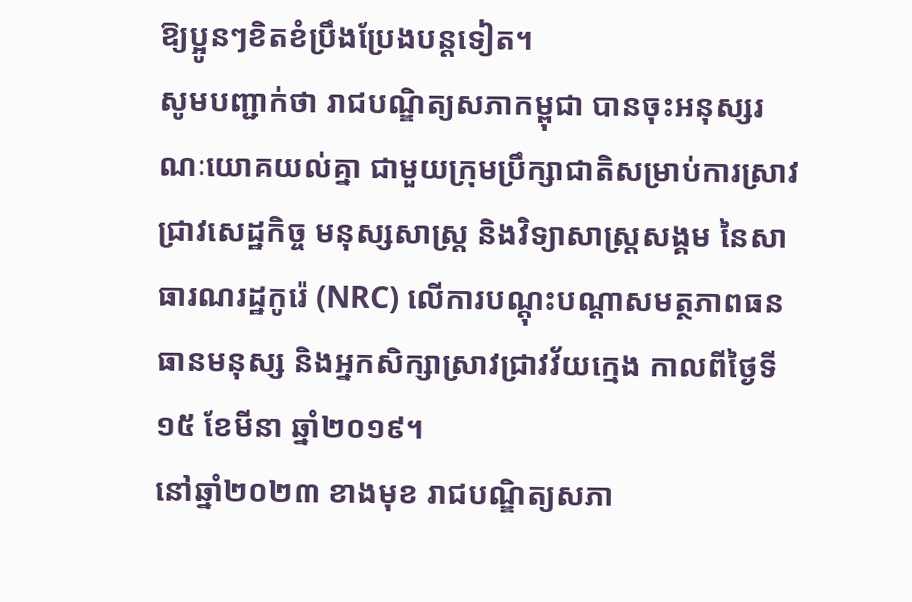ឱ្យប្អូនៗខិតខំប្រឹងប្រែងបន្តទៀត។
សូមបញ្ជាក់ថា រាជបណ្ឌិត្យសភាកម្ពុជា បានចុះអនុស្សរណៈយោគយល់គ្នា ជាមួយក្រុមប្រឹក្សាជាតិសម្រាប់ការស្រាវជ្រាវសេដ្ឋកិច្ច មនុស្សសាស្រ្ត និងវិទ្យាសាស្រ្តសង្គម នៃសាធារណរដ្ឋកូរ៉េ (NRC) លើការបណ្តុះបណ្តាសមត្ថភាពធនធានមនុស្ស និងអ្នកសិក្សាស្រាវជ្រាវវ័យក្មេង កាលពីថ្ងៃទី១៥ ខែមីនា ឆ្នាំ២០១៩។
នៅឆ្នាំ២០២៣ ខាងមុខ រាជបណ្ឌិត្យសភា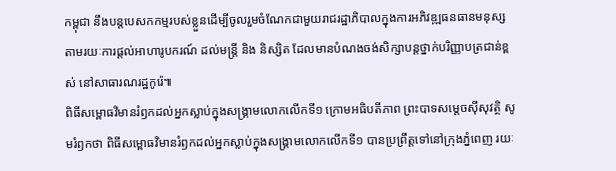កម្ពុជា នឹងបន្តបេសកកម្មរបស់ខ្លួនដើម្បីចូលរួមចំណែកជាមួយរាជរដ្ឋាភិបាលក្នុងការអភិវឌ្ឍធនធានមនុស្ស តាមរយៈការផ្ដល់អាហារូបករណ៍ ដល់មន្រ្តី និង និស្សិត ដែលមានបំណងចង់សិក្សាបន្តថ្នាក់បរិញ្ញាបត្រជាន់ខ្ពស់ នៅសាធារណរដ្ឋកូរ៉េ៕
ពិធីសម្ពោធវិមានរំឭកដល់អ្នកស្លាប់ក្នុងសង្គ្រាមលោកលើកទី១ ក្រោមអធិបតីភាព ព្រះបាទសម្តេចស៊ីសុវត្ថិ សូមរំឭកថា ពិធីសម្ពោធវិមានរំឭកដល់អ្នកស្លាប់ក្នុងសង្គ្រាមលោកលើកទី១ បានប្រព្រឹត្តទៅនៅក្រុងភ្នំពេញ រយៈ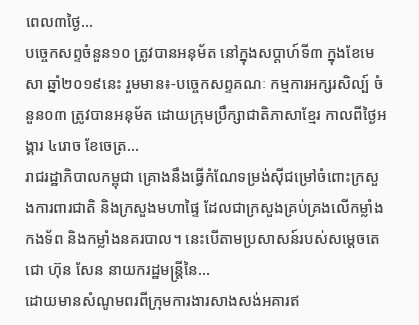ពេល៣ថ្ងៃ...
បច្ចេកសព្ទចំនួន១០ ត្រូវបានអនុម័ត នៅក្នុងសប្តាហ៍ទី៣ ក្នុងខែមេសា ឆ្នាំ២០១៩នេះ រួមមាន៖-បច្ចេកសព្ទគណៈ កម្មការអក្សរសិល្ប៍ ចំនួន០៣ ត្រូវបានអនុម័ត ដោយក្រុមប្រឹក្សាជាតិភាសាខ្មែរ កាលពីថ្ងៃអង្គារ ៤រោច ខែចេត្រ...
រាជរដ្ឋាភិបាលកម្ពុជា គ្រោងនឹងធ្វើកំណែទម្រង់ស៊ីជម្រៅចំពោះក្រសួងការពារជាតិ និងក្រសួងមហាផ្ទៃ ដែលជាក្រសួងគ្រប់គ្រងលើកម្លាំងកងទ័ព និងកម្លាំងនគរបាល។ នេះបើតាមប្រសាសន៍របស់សម្តេចតេជោ ហ៊ុន សែន នាយករដ្ឋមន្រ្តីនៃ...
ដោយមានសំណូមពរពីក្រុមការងារសាងសង់អគារឥ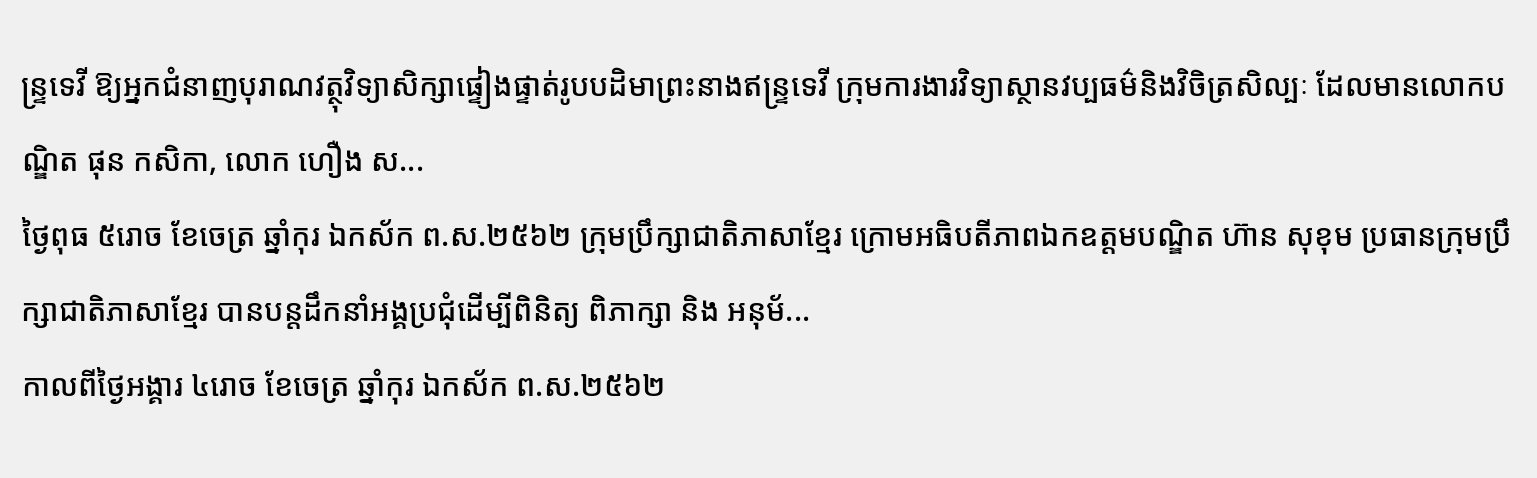ន្រ្ទទេវី ឱ្យអ្នកជំនាញបុរាណវត្ថុវិទ្យាសិក្សាផ្ទៀងផ្ទាត់រូបបដិមាព្រះនាងឥន្រ្ទទេវី ក្រុមការងារវិទ្យាស្ថានវប្បធម៌និងវិចិត្រសិល្បៈ ដែលមានលោកបណ្ឌិត ផុន កសិកា, លោក ហឿង ស...
ថ្ងៃពុធ ៥រោច ខែចេត្រ ឆ្នាំកុរ ឯកស័ក ព.ស.២៥៦២ ក្រុមប្រឹក្សាជាតិភាសាខ្មែរ ក្រោមអធិបតីភាពឯកឧត្តមបណ្ឌិត ហ៊ាន សុខុម ប្រធានក្រុមប្រឹក្សាជាតិភាសាខ្មែរ បានបន្តដឹកនាំអង្គប្រជុំដេីម្បីពិនិត្យ ពិភាក្សា និង អនុម័...
កាលពីថ្ងៃអង្គារ ៤រោច ខែចេត្រ ឆ្នាំកុរ ឯកស័ក ព.ស.២៥៦២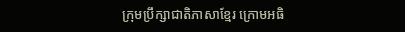ក្រុមប្រឹក្សាជាតិភាសាខ្មែរ ក្រោមអធិ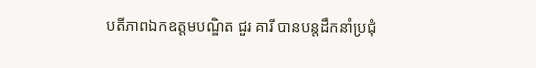បតីភាពឯកឧត្តមបណ្ឌិត ជួរ គារី បានបន្តដឹកនាំប្រជុំ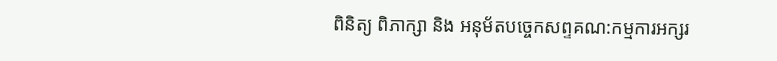ពិនិត្យ ពិភាក្សា និង អនុម័តបច្ចេកសព្ទគណ:កម្មការអក្សរ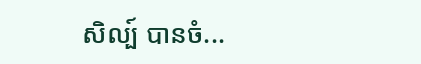សិល្ប៍ បានចំ...